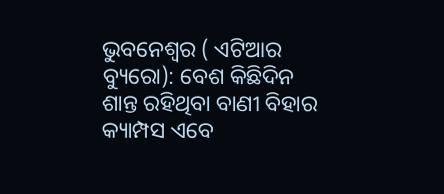ଭୁବନେଶ୍ୱର ( ଏଟିଆର ବ୍ୟୁରୋ): ବେଶ କିଛିଦିନ ଶାନ୍ତ ରହିଥିବା ବାଣୀ ବିହାର କ୍ୟାମ୍ପସ ଏବେ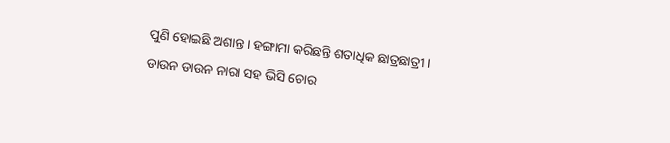ପୁଣି ହୋଇଛି ଅଶାନ୍ତ । ହଙ୍ଗାମା କରିଛନ୍ତି ଶତାଧିକ ଛାତ୍ରଛାତ୍ରୀ । ଡାଉନ ଡାଉନ ନାରା ସହ ଭିସି ଚୋର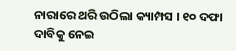ନାରାରେ ଥରି ଉଠିଲା କ୍ୟାମ୍ପସ । ୧୦ ଦଫା ଦାବିକୁ ନେଇ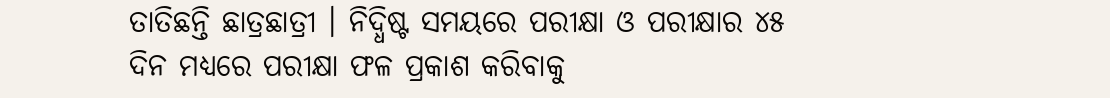ତାତିଛନ୍ତି ଛାତ୍ରଛାତ୍ରୀ । ନିଦ୍ଧିଷ୍ଟ ସମୟରେ ପରୀକ୍ଷା ଓ ପରୀକ୍ଷାର ୪୫ ଦିନ ମଧ୍ୟରେ ପରୀକ୍ଷା ଫଳ ପ୍ରକାଶ କରିବାକୁ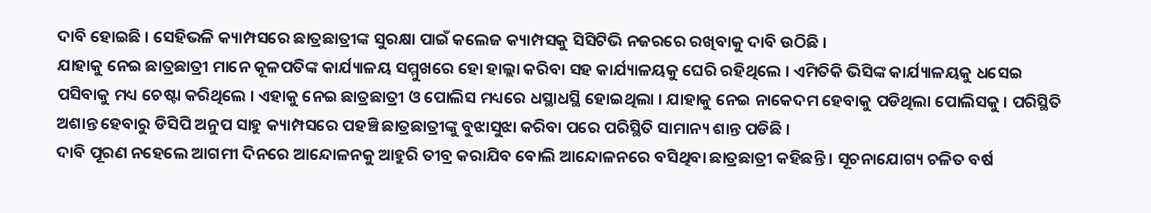ଦାବି ହୋଇଛି । ସେହିଭଳି କ୍ୟାମ୍ପସରେ ଛାତ୍ରଛାତ୍ରୀଙ୍କ ସୁରକ୍ଷା ପାଇଁ କଲେଜ କ୍ୟାମ୍ପସକୁ ସିସିଟିଭି ନଜରରେ ରଖିବାକୁ ଦାବି ଉଠିଛି ।
ଯାହାକୁ ନେଇ ଛାତ୍ରଛାତ୍ରୀ ମାନେ କୂଳପତିଙ୍କ କାର୍ଯ୍ୟାଳୟ ସମ୍ମୁଖରେ ହୋ ହାଲ୍ଲା କରିବା ସହ କାର୍ଯ୍ୟାଳୟକୁ ଘେରି ରହିଥିଲେ । ଏମିତିକି ଭିସିଙ୍କ କାର୍ଯ୍ୟାଳୟକୁ ଧସେଇ ପସିବାକୁ ମଧ୍ୟ ଚେଷ୍ଟା କରିଥିଲେ । ଏହାକୁ ନେଇ ଛାତ୍ରଛାତ୍ରୀ ଓ ପୋଲିସ ମଧ୍ୟରେ ଧସ୍ଥାଧସ୍ଥି ହୋଇଥିଲା । ଯାହାକୁ ନେଇ ନାକେଦମ ହେବାକୁ ପଡିଥିଲା ପୋଲିସକୁ । ପରିସ୍ଥିତି ଅଶାନ୍ତ ହେବାରୁ ଡିସିପି ଅନୁପ ସାହୁ କ୍ୟାମ୍ପସରେ ପହଞ୍ଚି ଛାତ୍ରଛାତ୍ରୀଙ୍କୁ ବୁଝାସୁଝା କରିବା ପରେ ପରିସ୍ଥିତି ସାମାନ୍ୟ ଶାନ୍ତ ପଡିଛି ।
ଦାବି ପୂରଣ ନହେଲେ ଆଗମୀ ଦିନରେ ଆନ୍ଦୋଳନକୁ ଆହୁରି ତୀବ୍ର କରାଯିବ ବୋଲି ଆନ୍ଦୋଳନରେ ବସିଥିବା ଛାତ୍ରଛାତ୍ରୀ କହିଛନ୍ତି । ସୂଚନାଯୋଗ୍ୟ ଚଳିତ ବର୍ଷ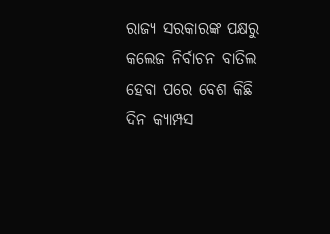ରାଜ୍ୟ ସରକାରଙ୍କ ପକ୍ଷରୁ କଲେଜ ନିର୍ବାଚନ ବାତିଲ ହେବା ପରେ ବେଶ କିଛି ଦିନ କ୍ୟାମ୍ପସ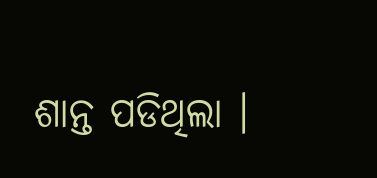ଶାନ୍ତ ପଡିଥିଲା ।